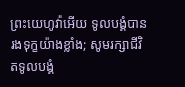ព្រះយេហូវ៉ាអើយ ទូលបង្គំបានរងទុក្ខយ៉ាងខ្លាំង; សូមរក្សាជីវិតទូលបង្គំ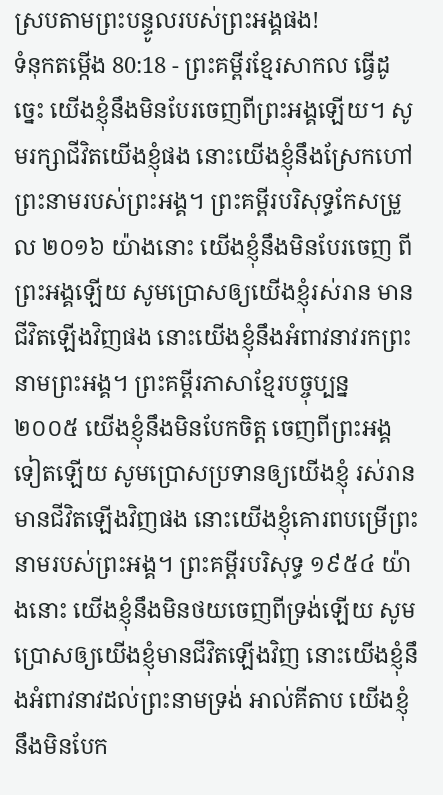ស្របតាមព្រះបន្ទូលរបស់ព្រះអង្គផង!
ទំនុកតម្កើង 80:18 - ព្រះគម្ពីរខ្មែរសាកល ធ្វើដូច្នេះ យើងខ្ញុំនឹងមិនបែរចេញពីព្រះអង្គឡើយ។ សូមរក្សាជីវិតយើងខ្ញុំផង នោះយើងខ្ញុំនឹងស្រែកហៅព្រះនាមរបស់ព្រះអង្គ។ ព្រះគម្ពីរបរិសុទ្ធកែសម្រួល ២០១៦ យ៉ាងនោះ យើងខ្ញុំនឹងមិនបែរចេញ ពីព្រះអង្គឡើយ សូមប្រោសឲ្យយើងខ្ញុំរស់រាន មានជីវិតឡើងវិញផង នោះយើងខ្ញុំនឹងអំពាវនាវរកព្រះនាមព្រះអង្គ។ ព្រះគម្ពីរភាសាខ្មែរបច្ចុប្បន្ន ២០០៥ យើងខ្ញុំនឹងមិនបែកចិត្ត ចេញពីព្រះអង្គទៀតឡើយ សូមប្រោសប្រទានឲ្យយើងខ្ញុំ រស់រានមានជីវិតឡើងវិញផង នោះយើងខ្ញុំគោរពបម្រើព្រះនាមរបស់ព្រះអង្គ។ ព្រះគម្ពីរបរិសុទ្ធ ១៩៥៤ យ៉ាងនោះ យើងខ្ញុំនឹងមិនថយចេញពីទ្រង់ឡើយ សូមប្រោសឲ្យយើងខ្ញុំមានជីវិតឡើងវិញ នោះយើងខ្ញុំនឹងអំពាវនាវដល់ព្រះនាមទ្រង់ អាល់គីតាប យើងខ្ញុំនឹងមិនបែក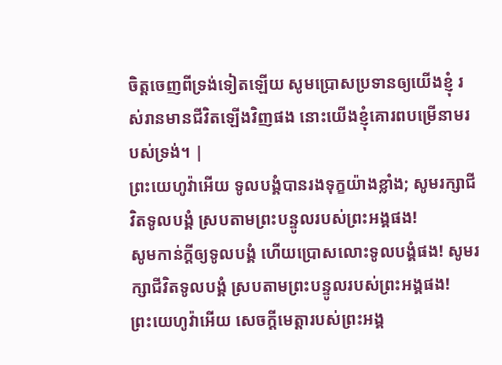ចិត្តចេញពីទ្រង់ទៀតឡើយ សូមប្រោសប្រទានឲ្យយើងខ្ញុំ រស់រានមានជីវិតឡើងវិញផង នោះយើងខ្ញុំគោរពបម្រើនាមរបស់ទ្រង់។ |
ព្រះយេហូវ៉ាអើយ ទូលបង្គំបានរងទុក្ខយ៉ាងខ្លាំង; សូមរក្សាជីវិតទូលបង្គំ ស្របតាមព្រះបន្ទូលរបស់ព្រះអង្គផង!
សូមកាន់ក្ដីឲ្យទូលបង្គំ ហើយប្រោសលោះទូលបង្គំផង! សូមរក្សាជីវិតទូលបង្គំ ស្របតាមព្រះបន្ទូលរបស់ព្រះអង្គផង!
ព្រះយេហូវ៉ាអើយ សេចក្ដីមេត្តារបស់ព្រះអង្គ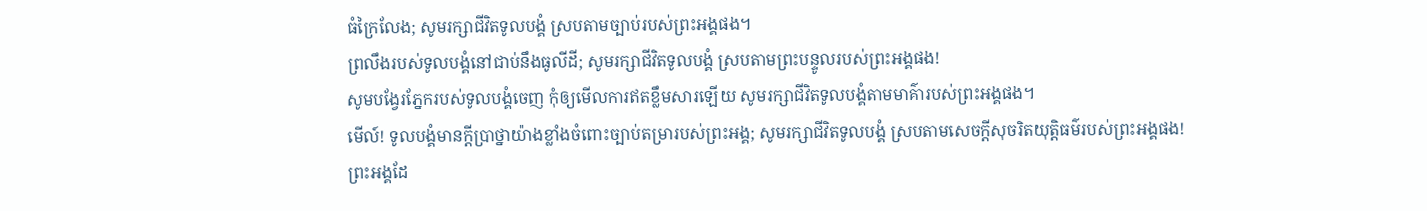ធំក្រៃលែង; សូមរក្សាជីវិតទូលបង្គំ ស្របតាមច្បាប់របស់ព្រះអង្គផង។
ព្រលឹងរបស់ទូលបង្គំនៅជាប់នឹងធូលីដី; សូមរក្សាជីវិតទូលបង្គំ ស្របតាមព្រះបន្ទូលរបស់ព្រះអង្គផង!
សូមបង្វែរភ្នែករបស់ទូលបង្គំចេញ កុំឲ្យមើលការឥតខ្លឹមសារឡើយ សូមរក្សាជីវិតទូលបង្គំតាមមាគ៌ារបស់ព្រះអង្គផង។
មើល៍! ទូលបង្គំមានក្ដីប្រាថ្នាយ៉ាងខ្លាំងចំពោះច្បាប់តម្រារបស់ព្រះអង្គ; សូមរក្សាជីវិតទូលបង្គំ ស្របតាមសេចក្ដីសុចរិតយុត្តិធម៌របស់ព្រះអង្គផង!
ព្រះអង្គដែ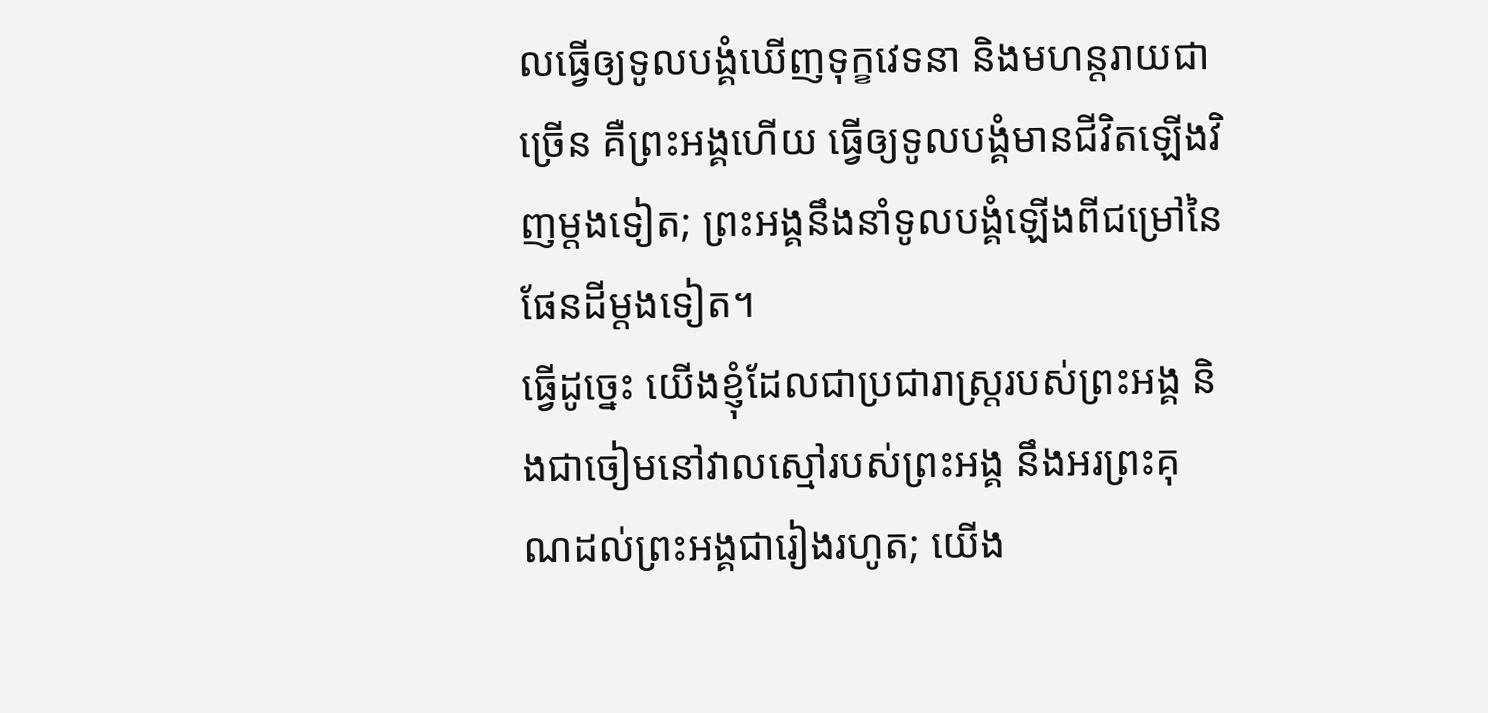លធ្វើឲ្យទូលបង្គំឃើញទុក្ខវេទនា និងមហន្តរាយជាច្រើន គឺព្រះអង្គហើយ ធ្វើឲ្យទូលបង្គំមានជីវិតឡើងវិញម្ដងទៀត; ព្រះអង្គនឹងនាំទូលបង្គំឡើងពីជម្រៅនៃផែនដីម្ដងទៀត។
ធ្វើដូច្នេះ យើងខ្ញុំដែលជាប្រជារាស្ត្ររបស់ព្រះអង្គ និងជាចៀមនៅវាលស្មៅរបស់ព្រះអង្គ នឹងអរព្រះគុណដល់ព្រះអង្គជារៀងរហូត; យើង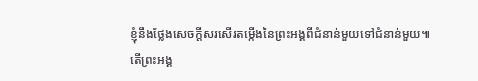ខ្ញុំនឹងថ្លែងសេចក្ដីសរសើរតម្កើងនៃព្រះអង្គពីជំនាន់មួយទៅជំនាន់មួយ៕
តើព្រះអង្គ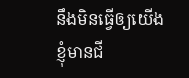នឹងមិនធ្វើឲ្យយើងខ្ញុំមានជី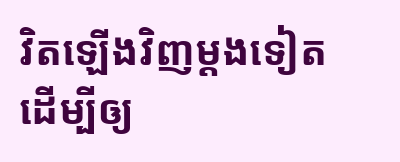វិតឡើងវិញម្ដងទៀត ដើម្បីឲ្យ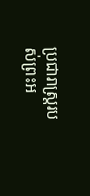ប្រជារាស្ត្ររបស់ព្រះអ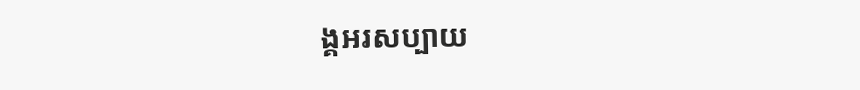ង្គអរសប្បាយ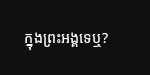ក្នុងព្រះអង្គទេឬ?